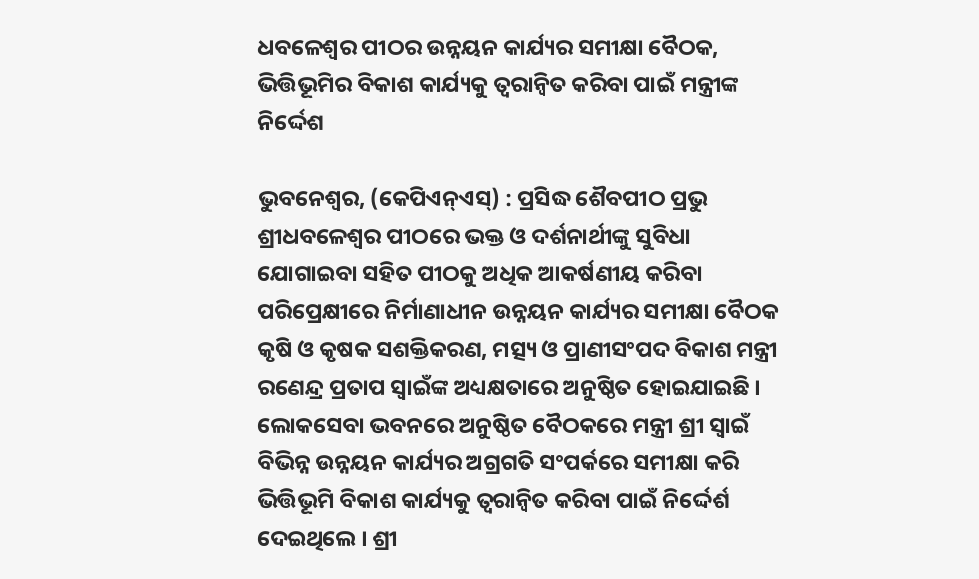ଧବଳେଶ୍ୱର ପୀଠର ଉନ୍ନୟନ କାର୍ଯ୍ୟର ସମୀକ୍ଷା ବୈଠକ, ଭିତ୍ତିଭୂମିର ବିକାଶ କାର୍ଯ୍ୟକୁ ତ୍ୱରାନ୍ୱିତ କରିବା ପାଇଁ ମନ୍ତ୍ରୀଙ୍କ ନିର୍ଦ୍ଦେଶ

ଭୁବନେଶ୍ୱର, (କେପିଏନ୍ଏସ୍) : ପ୍ରସିଦ୍ଧ ଶୈବପୀଠ ପ୍ରଭୁ ଶ୍ରୀଧବଳେଶ୍ୱର ପୀଠରେ ଭକ୍ତ ଓ ଦର୍ଶନାର୍ଥୀଙ୍କୁ ସୁବିଧା ଯୋଗାଇବା ସହିତ ପୀଠକୁ ଅଧିକ ଆକର୍ଷଣୀୟ କରିବା ପରିପ୍ରେକ୍ଷୀରେ ନିର୍ମାଣାଧୀନ ଉନ୍ନୟନ କାର୍ଯ୍ୟର ସମୀକ୍ଷା ବୈଠକ କୃଷି ଓ କୃଷକ ସଶକ୍ତିକରଣ, ମତ୍ସ୍ୟ ଓ ପ୍ରାଣୀସଂପଦ ବିକାଶ ମନ୍ତ୍ରୀ ରଣେନ୍ଦ୍ର ପ୍ରତାପ ସ୍ୱାଇଁଙ୍କ ଅଧ୍ୟକ୍ଷତାରେ ଅନୁଷ୍ଠିତ ହୋଇଯାଇଛି । ଲୋକସେବା ଭବନରେ ଅନୁଷ୍ଠିତ ବୈଠକରେ ମନ୍ତ୍ରୀ ଶ୍ରୀ ସ୍ୱାଇଁ ବିଭିନ୍ନ ଉନ୍ନୟନ କାର୍ଯ୍ୟର ଅଗ୍ରଗତି ସଂପର୍କରେ ସମୀକ୍ଷା କରି ଭିତ୍ତିଭୂମି ବିକାଶ କାର୍ଯ୍ୟକୁ ତ୍ୱରାନ୍ୱିତ କରିବା ପାଇଁ ନିର୍ଦ୍ଦେର୍ଶ ଦେଇଥିଲେ । ଶ୍ରୀ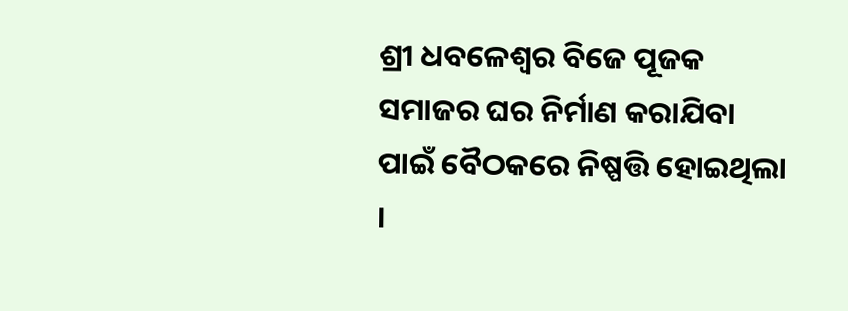ଶ୍ରୀ ଧବଳେଶ୍ୱର ବିଜେ ପୂଜକ ସମାଜର ଘର ନିର୍ମାଣ କରାଯିବା ପାଇଁ ବୈଠକରେ ନିଷ୍ପତ୍ତି ହୋଇଥିଲା ।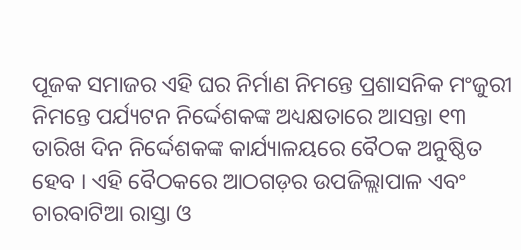ପୂଜକ ସମାଜର ଏହି ଘର ନିର୍ମାଣ ନିମନ୍ତେ ପ୍ରଶାସନିକ ମଂଜୁରୀ ନିମନ୍ତେ ପର୍ଯ୍ୟଟନ ନିର୍ଦ୍ଦେଶକଙ୍କ ଅଧ୍ୟକ୍ଷତାରେ ଆସନ୍ତା ୧୩ ତାରିଖ ଦିନ ନିର୍ଦ୍ଦେଶକଙ୍କ କାର୍ଯ୍ୟାଳୟରେ ବୈଠକ ଅନୁଷ୍ଠିତ ହେବ । ଏହି ବୈଠକରେ ଆଠଗଡ଼ର ଉପଜିଲ୍ଲାପାଳ ଏବଂ ଚାରବାଟିଆ ରାସ୍ତା ଓ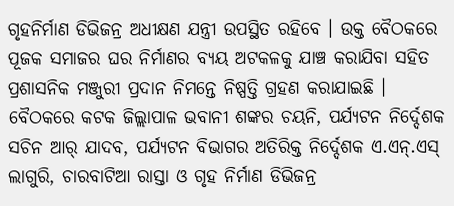ଗୃହନିର୍ମାଣ ଡିଭିଜନ୍ର ଅଧୀକ୍ଷଣ ଯନ୍ତ୍ରୀ ଉପସ୍ଥିତ ରହିବେ । ଉକ୍ତ ବୈଠକରେ ପୂଜକ ସମାଜର ଘର ନିର୍ମାଣର ବ୍ୟୟ ଅଟକଳକୁ ଯାଞ୍ଚ କରାଯିବା ସହିତ ପ୍ରଶାସନିକ ମଞ୍ଜୁରୀ ପ୍ରଦାନ ନିମନ୍ତେ ନିଷ୍ପତ୍ତି ଗ୍ରହଣ କରାଯାଇଛି । ବୈଠକରେ କଟକ ଜିଲ୍ଲାପାଳ ଭବାନୀ ଶଙ୍କର ଚୟନି, ପର୍ଯ୍ୟଟନ ନିର୍ଦ୍ଦେଶକ ସଚିନ ଆର୍ ଯାଦବ, ପର୍ଯ୍ୟଟନ ବିଭାଗର ଅତିରିକ୍ତ ନିର୍ଦ୍ଦେଶକ ଏ.ଏନ୍.ଏସ୍ ଲାଗୁରି, ଚାରବାଟିଆ ରାସ୍ତା ଓ ଗୃହ ନିର୍ମାଣ ଡିଭିଜନ୍ର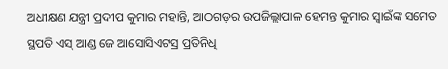ଅଧୀକ୍ଷଣ ଯନ୍ତ୍ରୀ ପ୍ରଦୀପ କୁମାର ମହାନ୍ତି, ଆଠଗଡ଼ର ଉପଜିଲ୍ଲାପାଳ ହେମନ୍ତ କୁମାର ସ୍ୱାଇଁଙ୍କ ସମେତ ସ୍ଥପତି ଏସ୍ ଆଣ୍ଡ ଜେ ଆସୋସିଏଟସ୍ର ପ୍ରତିନିଧି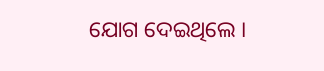ଯୋଗ ଦେଇଥିଲେ ।